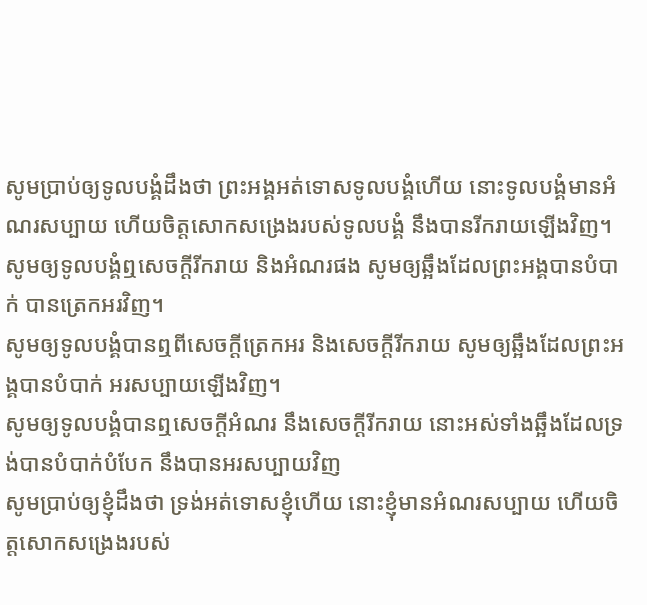សូមប្រាប់ឲ្យទូលបង្គំដឹងថា ព្រះអង្គអត់ទោសទូលបង្គំហើយ នោះទូលបង្គំមានអំណរសប្បាយ ហើយចិត្តសោកសង្រេងរបស់ទូលបង្គំ នឹងបានរីករាយឡើងវិញ។
សូមឲ្យទូលបង្គំឮសេចក្ដីរីករាយ និងអំណរផង សូមឲ្យឆ្អឹងដែលព្រះអង្គបានបំបាក់ បានត្រេកអរវិញ។
សូមឲ្យទូលបង្គំបានឮពីសេចក្ដីត្រេកអរ និងសេចក្ដីរីករាយ សូមឲ្យឆ្អឹងដែលព្រះអង្គបានបំបាក់ អរសប្បាយឡើងវិញ។
សូមឲ្យទូលបង្គំបានឮសេចក្ដីអំណរ នឹងសេចក្ដីរីករាយ នោះអស់ទាំងឆ្អឹងដែលទ្រង់បានបំបាក់បំបែក នឹងបានអរសប្បាយវិញ
សូមប្រាប់ឲ្យខ្ញុំដឹងថា ទ្រង់អត់ទោសខ្ញុំហើយ នោះខ្ញុំមានអំណរសប្បាយ ហើយចិត្តសោកសង្រេងរបស់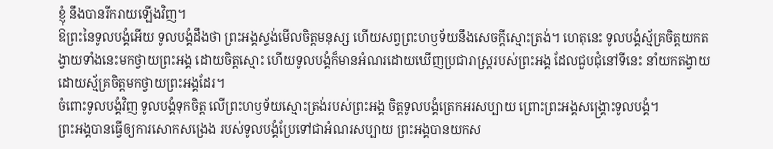ខ្ញុំ នឹងបានរីករាយឡើងវិញ។
ឱព្រះនៃទូលបង្គំអើយ ទូលបង្គំដឹងថា ព្រះអង្គស្ទង់មើលចិត្តមនុស្ស ហើយសព្វព្រះហឫទ័យនឹងសេចក្ដីស្មោះត្រង់។ ហេតុនេះ ទូលបង្គំស្ម័គ្រចិត្តយកតង្វាយទាំងនេះមកថ្វាយព្រះអង្គ ដោយចិត្តស្មោះ ហើយទូលបង្គំក៏មានអំណរដោយឃើញប្រជារាស្ត្ររបស់ព្រះអង្គ ដែលជួបជុំនៅទីនេះ នាំយកតង្វាយដោយស្ម័គ្រចិត្តមកថ្វាយព្រះអង្គដែរ។
ចំពោះទូលបង្គំវិញ ទូលបង្គំទុកចិត្ត លើព្រះហឫទ័យស្មោះត្រង់របស់ព្រះអង្គ ចិត្តទូលបង្គំត្រេកអរសប្បាយ ព្រោះព្រះអង្គសង្គ្រោះទូលបង្គំ។
ព្រះអង្គបានធ្វើឲ្យការសោកសង្រេង របស់ទូលបង្គំប្រែទៅជាអំណរសប្បាយ ព្រះអង្គបានយកស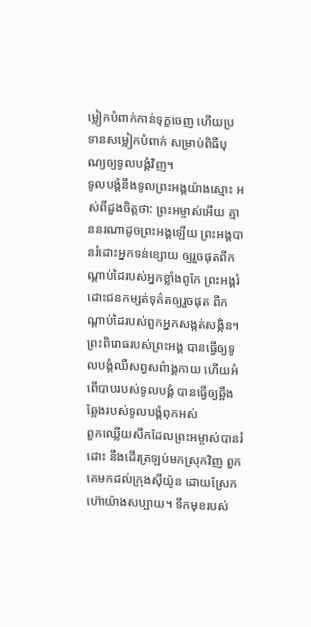ម្លៀកបំពាក់កាន់ទុក្ខចេញ ហើយប្រទានសម្លៀកបំពាក់ សម្រាប់ពិធីបុណ្យឲ្យទូលបង្គំវិញ។
ទូលបង្គំនឹងទូលព្រះអង្គយ៉ាងស្មោះ អស់ពីដួងចិត្តថា: ព្រះអម្ចាស់អើយ គ្មាននរណាដូចព្រះអង្គឡើយ ព្រះអង្គបានរំដោះអ្នកទន់ខ្សោយ ឲ្យរួចផុតពីកណ្ដាប់ដៃរបស់អ្នកខ្លាំងពូកែ ព្រះអង្គរំដោះជនកម្សត់ទុគ៌តឲ្យរួចផុត ពីកណ្ដាប់ដៃរបស់ពួកអ្នកសង្កត់សង្កិន។
ព្រះពិរោធរបស់ព្រះអង្គ បានធ្វើឲ្យទូលបង្គំឈឺសព្វសព៌ាង្គកាយ ហើយអំពើបាបរបស់ទូលបង្គំ បានធ្វើឲ្យឆ្អឹងឆ្អែងរបស់ទូលបង្គំពុកអស់
ពួកឈ្លើយសឹកដែលព្រះអម្ចាស់បានរំដោះ នឹងដើរត្រឡប់មកស្រុកវិញ ពួកគេមកដល់ក្រុងស៊ីយ៉ូន ដោយស្រែកហ៊ោយ៉ាងសប្បាយ។ ទឹកមុខរបស់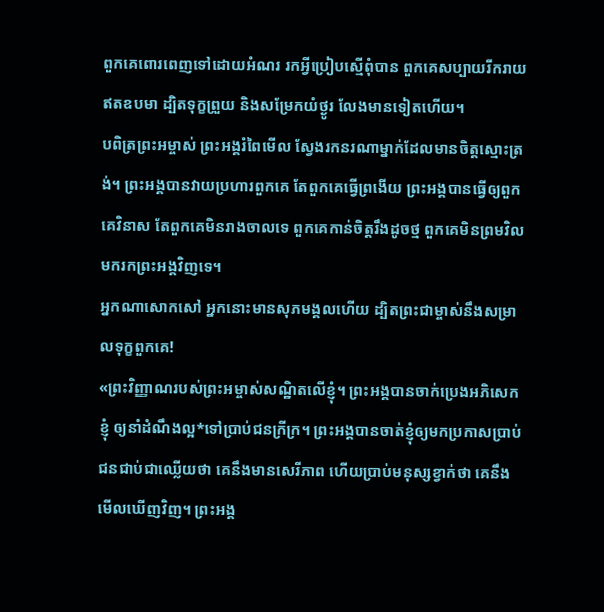ពួកគេពោរពេញទៅដោយអំណរ រកអ្វីប្រៀបស្មើពុំបាន ពួកគេសប្បាយរីករាយឥតឧបមា ដ្បិតទុក្ខព្រួយ និងសម្រែកយំថ្ងូរ លែងមានទៀតហើយ។
បពិត្រព្រះអម្ចាស់ ព្រះអង្គរំពៃមើល ស្វែងរកនរណាម្នាក់ដែលមានចិត្តស្មោះត្រង់។ ព្រះអង្គបានវាយប្រហារពួកគេ តែពួកគេធ្វើព្រងើយ ព្រះអង្គបានធ្វើឲ្យពួកគេវិនាស តែពួកគេមិនរាងចាលទេ ពួកគេកាន់ចិត្តរឹងដូចថ្ម ពួកគេមិនព្រមវិលមករកព្រះអង្គវិញទេ។
អ្នកណាសោកសៅ អ្នកនោះមានសុភមង្គលហើយ ដ្បិតព្រះជាម្ចាស់នឹងសម្រាលទុក្ខពួកគេ!
«ព្រះវិញ្ញាណរបស់ព្រះអម្ចាស់សណ្ឋិតលើខ្ញុំ។ ព្រះអង្គបានចាក់ប្រេងអភិសេកខ្ញុំ ឲ្យនាំដំណឹងល្អ*ទៅប្រាប់ជនក្រីក្រ។ ព្រះអង្គបានចាត់ខ្ញុំឲ្យមកប្រកាសប្រាប់ ជនជាប់ជាឈ្លើយថា គេនឹងមានសេរីភាព ហើយប្រាប់មនុស្សខ្វាក់ថា គេនឹងមើលឃើញវិញ។ ព្រះអង្គ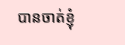បានចាត់ខ្ញុំ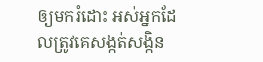ឲ្យមករំដោះ អស់អ្នកដែលត្រូវគេសង្កត់សង្កិន